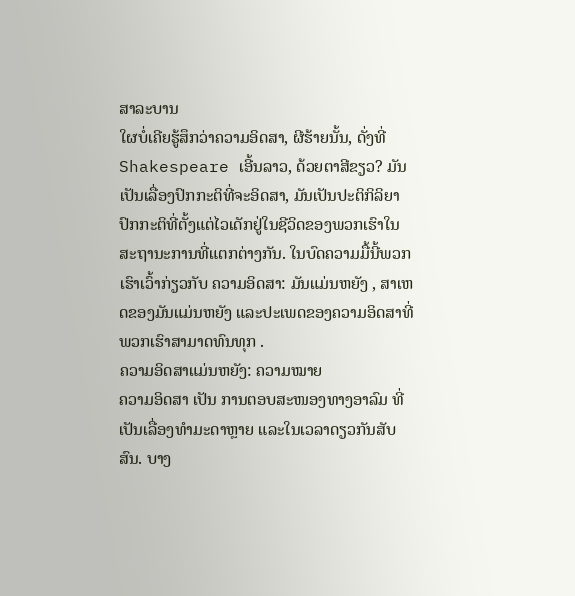ສາລະບານ
ໃຜບໍ່ເຄີຍຮູ້ສຶກວ່າຄວາມອິດສາ, ຜີຮ້າຍນັ້ນ, ດັ່ງທີ່ Shakespeare ເອີ້ນລາວ, ດ້ວຍຕາສີຂຽວ? ມັນເປັນເລື່ອງປົກກະຕິທີ່ຈະອິດສາ, ມັນເປັນປະຕິກິລິຍາປົກກະຕິທີ່ຕັ້ງແຕ່ໄວເດັກຢູ່ໃນຊີວິດຂອງພວກເຮົາໃນສະຖານະການທີ່ແຕກຕ່າງກັນ. ໃນບົດຄວາມມື້ນີ້ພວກເຮົາເວົ້າກ່ຽວກັບ ຄວາມອິດສາ: ມັນແມ່ນຫຍັງ , ສາເຫດຂອງມັນແມ່ນຫຍັງ ແລະປະເພດຂອງຄວາມອິດສາທີ່ພວກເຮົາສາມາດທົນທຸກ .
ຄວາມອິດສາແມ່ນຫຍັງ: ຄວາມໝາຍ
ຄວາມອິດສາ ເປັນ ການຕອບສະໜອງທາງອາລົມ ທີ່ເປັນເລື່ອງທຳມະດາຫຼາຍ ແລະໃນເວລາດຽວກັນສັບສົນ. ບາງ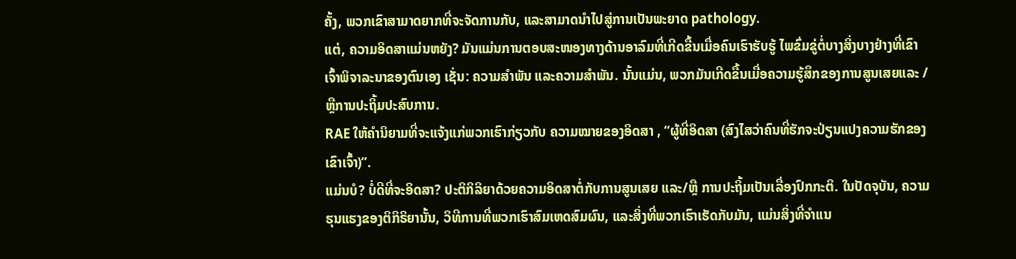ຄັ້ງ, ພວກເຂົາສາມາດຍາກທີ່ຈະຈັດການກັບ, ແລະສາມາດນໍາໄປສູ່ການເປັນພະຍາດ pathology.
ແຕ່, ຄວາມອິດສາແມ່ນຫຍັງ? ມັນແມ່ນການຕອບສະໜອງທາງດ້ານອາລົມທີ່ເກີດຂື້ນເມື່ອຄົນເຮົາຮັບຮູ້ ໄພຂົ່ມຂູ່ຕໍ່ບາງສິ່ງບາງຢ່າງທີ່ເຂົາເຈົ້າພິຈາລະນາຂອງຕົນເອງ ເຊັ່ນ: ຄວາມສຳພັນ ແລະຄວາມສໍາພັນ. ນັ້ນແມ່ນ, ພວກມັນເກີດຂື້ນເມື່ອຄວາມຮູ້ສຶກຂອງການສູນເສຍແລະ / ຫຼືການປະຖິ້ມປະສົບການ.
RAE ໃຫ້ຄຳນິຍາມທີ່ຈະແຈ້ງແກ່ພວກເຮົາກ່ຽວກັບ ຄວາມໝາຍຂອງອິດສາ , “ຜູ້ທີ່ອິດສາ (ສົງໄສວ່າຄົນທີ່ຮັກຈະປ່ຽນແປງຄວາມຮັກຂອງເຂົາເຈົ້າ)”.
ແມ່ນບໍ? ບໍ່ດີທີ່ຈະອິດສາ? ປະຕິກິລິຍາດ້ວຍຄວາມອິດສາຕໍ່ກັບການສູນເສຍ ແລະ/ຫຼື ການປະຖິ້ມເປັນເລື່ອງປົກກະຕິ. ໃນປັດຈຸບັນ, ຄວາມຮຸນແຮງຂອງຕິກິຣິຍານັ້ນ, ວິທີການທີ່ພວກເຮົາສົມເຫດສົມຜົນ, ແລະສິ່ງທີ່ພວກເຮົາເຮັດກັບມັນ, ແມ່ນສິ່ງທີ່ຈໍາແນ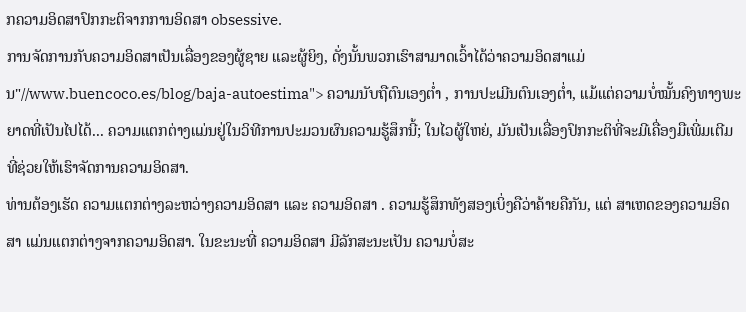ກຄວາມອິດສາປົກກະຕິຈາກການອິດສາ obsessive.
ການຈັດການກັບຄວາມອິດສາເປັນເລື່ອງຂອງຜູ້ຊາຍ ແລະຜູ້ຍິງ, ດັ່ງນັ້ນພວກເຮົາສາມາດເວົ້າໄດ້ວ່າຄວາມອິດສາແມ່ນ"//www.buencoco.es/blog/baja-autoestima"> ຄວາມນັບຖືຕົນເອງຕໍ່າ , ການປະເມີນຕົນເອງຕໍ່າ, ແມ້ແຕ່ຄວາມບໍ່ໝັ້ນຄົງທາງພະຍາດທີ່ເປັນໄປໄດ້... ຄວາມແຕກຕ່າງແມ່ນຢູ່ໃນວິທີການປະມວນຜົນຄວາມຮູ້ສຶກນີ້; ໃນໄວຜູ້ໃຫຍ່, ມັນເປັນເລື່ອງປົກກະຕິທີ່ຈະມີເຄື່ອງມືເພີ່ມເຕີມທີ່ຊ່ວຍໃຫ້ເຮົາຈັດການຄວາມອິດສາ.
ທ່ານຕ້ອງເຮັດ ຄວາມແຕກຕ່າງລະຫວ່າງຄວາມອິດສາ ແລະ ຄວາມອິດສາ . ຄວາມຮູ້ສຶກທັງສອງເບິ່ງຄືວ່າຄ້າຍຄືກັນ, ແຕ່ ສາເຫດຂອງຄວາມອິດສາ ແມ່ນແຕກຕ່າງຈາກຄວາມອິດສາ. ໃນຂະນະທີ່ ຄວາມອິດສາ ມີລັກສະນະເປັນ ຄວາມບໍ່ສະ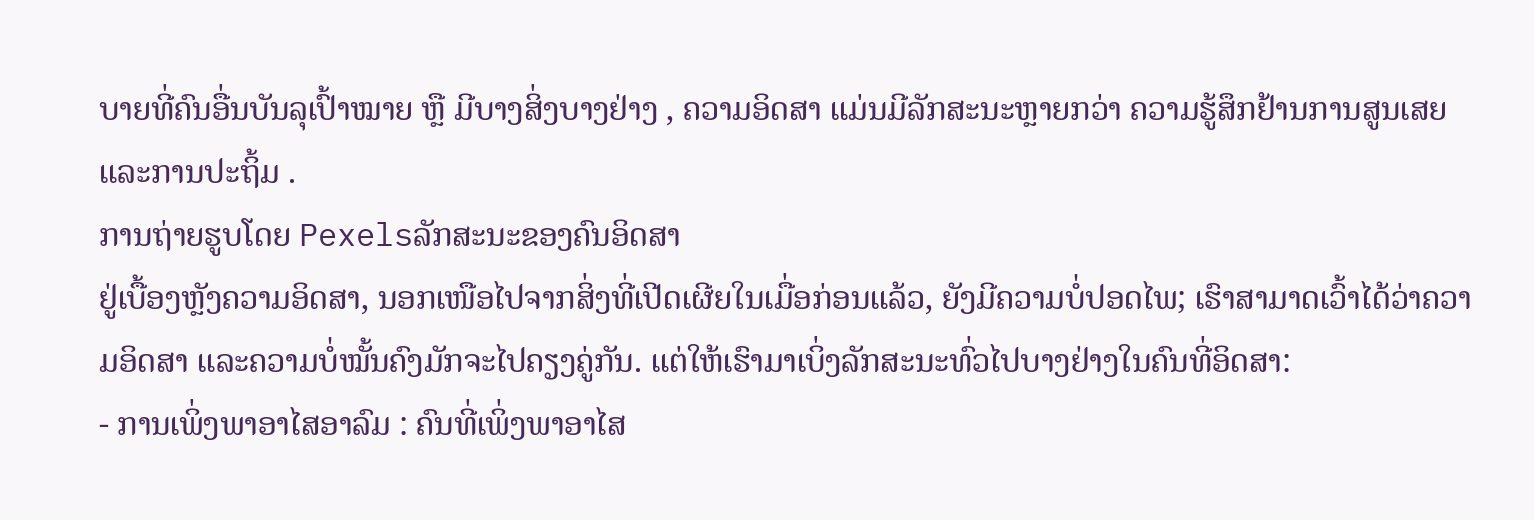ບາຍທີ່ຄົນອື່ນບັນລຸເປົ້າໝາຍ ຫຼື ມີບາງສິ່ງບາງຢ່າງ , ຄວາມອິດສາ ແມ່ນມີລັກສະນະຫຼາຍກວ່າ ຄວາມຮູ້ສຶກຢ້ານການສູນເສຍແລະການປະຖິ້ມ .
ການຖ່າຍຮູບໂດຍ Pexelsລັກສະນະຂອງຄົນອິດສາ
ຢູ່ເບື້ອງຫຼັງຄວາມອິດສາ, ນອກເໜືອໄປຈາກສິ່ງທີ່ເປີດເຜີຍໃນເມື່ອກ່ອນແລ້ວ, ຍັງມີຄວາມບໍ່ປອດໄພ; ເຮົາສາມາດເວົ້າໄດ້ວ່າຄວາມອິດສາ ແລະຄວາມບໍ່ໝັ້ນຄົງມັກຈະໄປຄຽງຄູ່ກັນ. ແຕ່ໃຫ້ເຮົາມາເບິ່ງລັກສະນະທົ່ວໄປບາງຢ່າງໃນຄົນທີ່ອິດສາ:
- ການເພິ່ງພາອາໄສອາລົມ : ຄົນທີ່ເພິ່ງພາອາໄສ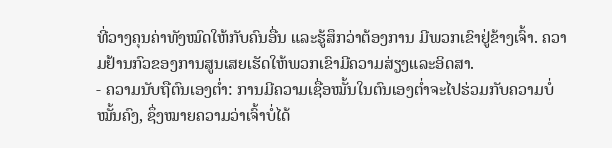ທີ່ວາງຄຸນຄ່າທັງໝົດໃຫ້ກັບຄົນອື່ນ ແລະຮູ້ສຶກວ່າຕ້ອງການ ມີພວກເຂົາຢູ່ຂ້າງເຈົ້າ. ຄວາມຢ້ານກົວຂອງການສູນເສຍເຮັດໃຫ້ພວກເຂົາມີຄວາມສ່ຽງແລະອິດສາ.
- ຄວາມນັບຖືຕົນເອງຕໍ່າ: ການມີຄວາມເຊື່ອໝັ້ນໃນຕົນເອງຕ່ຳຈະໄປຮ່ວມກັບຄວາມບໍ່ໝັ້ນຄົງ, ຊຶ່ງໝາຍຄວາມວ່າເຈົ້າບໍ່ໄດ້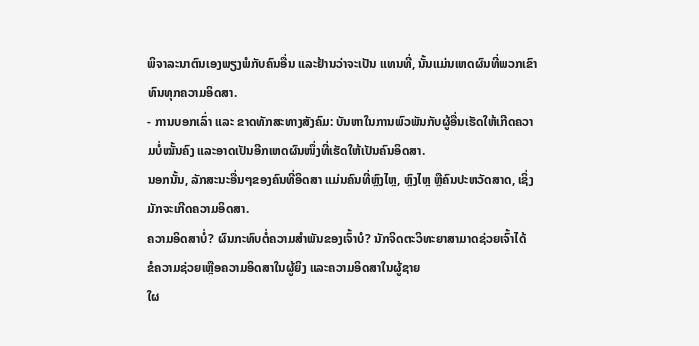ພິຈາລະນາຕົນເອງພຽງພໍກັບຄົນອື່ນ ແລະຢ້ານວ່າຈະເປັນ ແທນທີ່, ນັ້ນແມ່ນເຫດຜົນທີ່ພວກເຂົາທົນທຸກຄວາມອິດສາ.
- ການບອກເລົ່າ ແລະ ຂາດທັກສະທາງສັງຄົມ: ບັນຫາໃນການພົວພັນກັບຜູ້ອື່ນເຮັດໃຫ້ເກີດຄວາມບໍ່ໝັ້ນຄົງ ແລະອາດເປັນອີກເຫດຜົນໜຶ່ງທີ່ເຮັດໃຫ້ເປັນຄົນອິດສາ.
ນອກນັ້ນ, ລັກສະນະອື່ນໆຂອງຄົນທີ່ອິດສາ ແມ່ນຄົນທີ່ຫຼົງໄຫຼ, ຫຼົງໄຫຼ ຫຼືຄົນປະຫວັດສາດ, ເຊິ່ງມັກຈະເກີດຄວາມອິດສາ.
ຄວາມອິດສາບໍ່? ຜົນກະທົບຕໍ່ຄວາມສໍາພັນຂອງເຈົ້າບໍ? ນັກຈິດຕະວິທະຍາສາມາດຊ່ວຍເຈົ້າໄດ້
ຂໍຄວາມຊ່ວຍເຫຼືອຄວາມອິດສາໃນຜູ້ຍິງ ແລະຄວາມອິດສາໃນຜູ້ຊາຍ
ໃຜ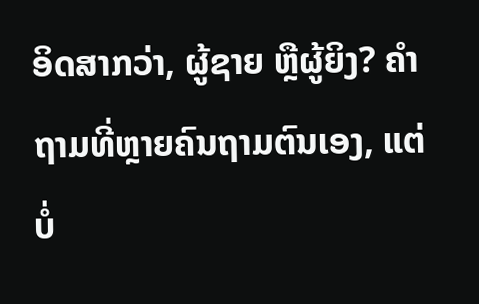ອິດສາກວ່າ, ຜູ້ຊາຍ ຫຼືຜູ້ຍິງ? ຄຳຖາມທີ່ຫຼາຍຄົນຖາມຕົນເອງ, ແຕ່ ບໍ່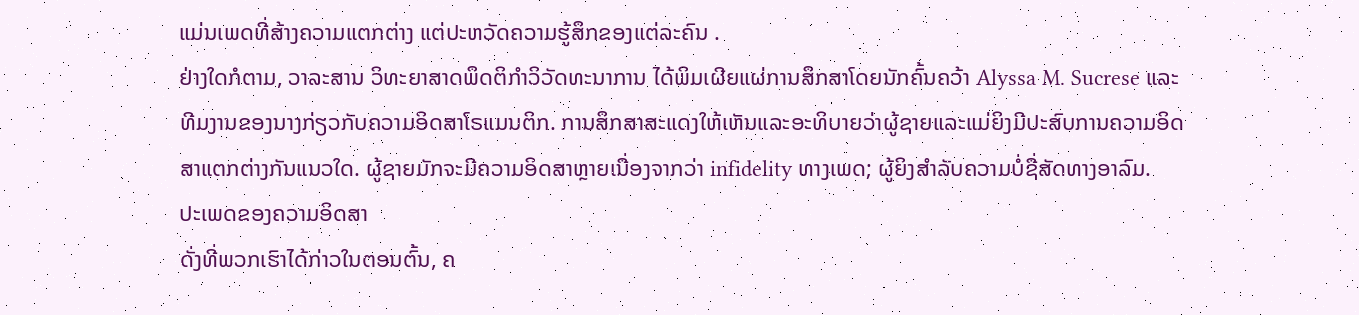ແມ່ນເພດທີ່ສ້າງຄວາມແຕກຕ່າງ ແຕ່ປະຫວັດຄວາມຮູ້ສຶກຂອງແຕ່ລະຄົນ .
ຢ່າງໃດກໍຕາມ, ວາລະສານ ວິທະຍາສາດພຶດຕິກຳວິວັດທະນາການ ໄດ້ພິມເຜີຍແຜ່ການສຶກສາໂດຍນັກຄົ້ນຄວ້າ Alyssa M. Sucrese ແລະທີມງານຂອງນາງກ່ຽວກັບຄວາມອິດສາໂຣແມນຕິກ. ການສຶກສາສະແດງໃຫ້ເຫັນແລະອະທິບາຍວ່າຜູ້ຊາຍແລະແມ່ຍິງມີປະສົບການຄວາມອິດສາແຕກຕ່າງກັນແນວໃດ. ຜູ້ຊາຍມັກຈະມີຄວາມອິດສາຫຼາຍເນື່ອງຈາກວ່າ infidelity ທາງເພດ; ຜູ້ຍິງສຳລັບຄວາມບໍ່ຊື່ສັດທາງອາລົມ.
ປະເພດຂອງຄວາມອິດສາ
ດັ່ງທີ່ພວກເຮົາໄດ້ກ່າວໃນຕອນຕົ້ນ, ຄ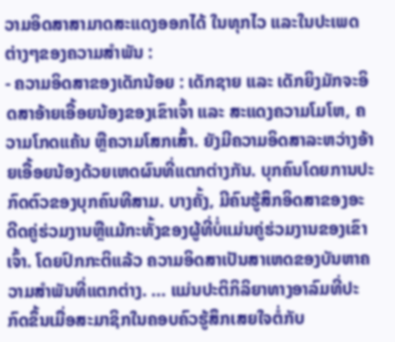ວາມອິດສາສາມາດສະແດງອອກໄດ້ ໃນທຸກໄວ ແລະໃນປະເພດຕ່າງໆຂອງຄວາມສຳພັນ :
- ຄວາມອິດສາຂອງເດັກນ້ອຍ : ເດັກຊາຍ ແລະ ເດັກຍິງມັກຈະອິດສາອ້າຍເອື້ອຍນ້ອງຂອງເຂົາເຈົ້າ ແລະ ສະແດງຄວາມໂມໂຫ, ຄວາມໂກດແຄ້ນ ຫຼືຄວາມໂສກເສົ້າ. ຍັງມີຄວາມອິດສາລະຫວ່າງອ້າຍເອື້ອຍນ້ອງດ້ວຍເຫດຜົນທີ່ແຕກຕ່າງກັນ. ບຸກຄົນໂດຍການປະກົດຕົວຂອງບຸກຄົນທີສາມ. ບາງຄັ້ງ, ມີຄົນຮູ້ສຶກອິດສາຂອງອະດີດຄູ່ຮ່ວມງານຫຼືແມ້ກະທັ້ງຂອງຜູ້ທີ່ບໍ່ແມ່ນຄູ່ຮ່ວມງານຂອງເຂົາເຈົ້າ. ໂດຍປົກກະຕິແລ້ວ ຄວາມອິດສາເປັນສາເຫດຂອງບັນຫາຄວາມສຳພັນທີ່ແຕກຕ່າງ. ... ແມ່ນປະຕິກິລິຍາທາງອາລົມທີ່ປະກົດຂຶ້ນເມື່ອສະມາຊິກໃນຄອບຄົວຮູ້ສຶກເສຍໃຈຕໍ່ກັບ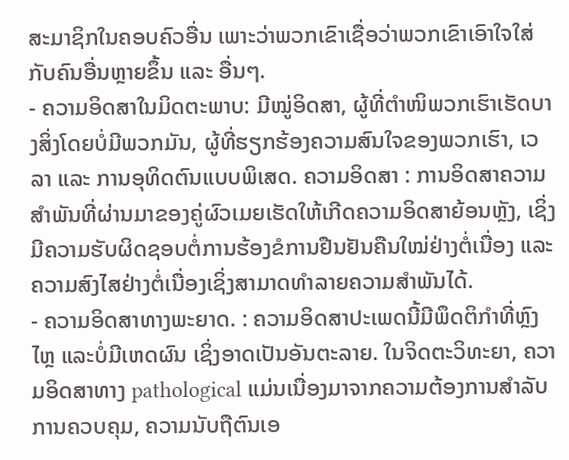ສະມາຊິກໃນຄອບຄົວອື່ນ ເພາະວ່າພວກເຂົາເຊື່ອວ່າພວກເຂົາເອົາໃຈໃສ່ກັບຄົນອື່ນຫຼາຍຂຶ້ນ ແລະ ອື່ນໆ.
- ຄວາມອິດສາໃນມິດຕະພາບ: ມີໝູ່ອິດສາ, ຜູ້ທີ່ຕຳໜິພວກເຮົາເຮັດບາງສິ່ງໂດຍບໍ່ມີພວກມັນ, ຜູ້ທີ່ຮຽກຮ້ອງຄວາມສົນໃຈຂອງພວກເຮົາ, ເວລາ ແລະ ການອຸທິດຕົນແບບພິເສດ. ຄວາມອິດສາ : ການອິດສາຄວາມສຳພັນທີ່ຜ່ານມາຂອງຄູ່ຜົວເມຍເຮັດໃຫ້ເກີດຄວາມອິດສາຍ້ອນຫຼັງ, ເຊິ່ງມີຄວາມຮັບຜິດຊອບຕໍ່ການຮ້ອງຂໍການຢືນຢັນຄືນໃໝ່ຢ່າງຕໍ່ເນື່ອງ ແລະ ຄວາມສົງໄສຢ່າງຕໍ່ເນື່ອງເຊິ່ງສາມາດທຳລາຍຄວາມສຳພັນໄດ້.
- ຄວາມອິດສາທາງພະຍາດ. : ຄວາມອິດສາປະເພດນີ້ມີພຶດຕິກຳທີ່ຫຼົງໄຫຼ ແລະບໍ່ມີເຫດຜົນ ເຊິ່ງອາດເປັນອັນຕະລາຍ. ໃນຈິດຕະວິທະຍາ, ຄວາມອິດສາທາງ pathological ແມ່ນເນື່ອງມາຈາກຄວາມຕ້ອງການສໍາລັບການຄວບຄຸມ, ຄວາມນັບຖືຕົນເອ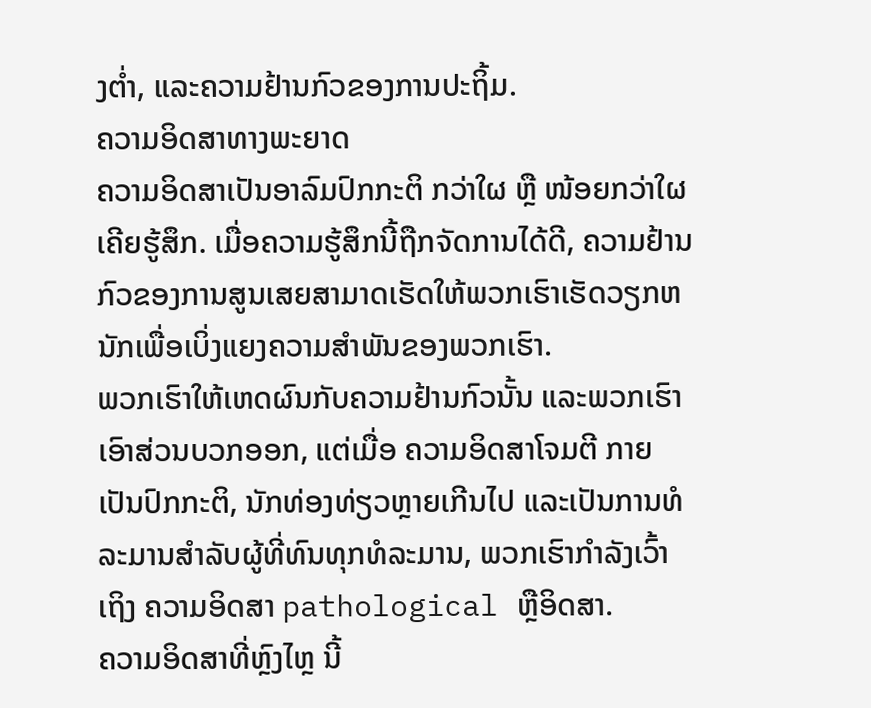ງຕ່ຳ, ແລະຄວາມຢ້ານກົວຂອງການປະຖິ້ມ.
ຄວາມອິດສາທາງພະຍາດ
ຄວາມອິດສາເປັນອາລົມປົກກະຕິ ກວ່າໃຜ ຫຼື ໜ້ອຍກວ່າໃຜ ເຄີຍຮູ້ສຶກ. ເມື່ອຄວາມຮູ້ສຶກນີ້ຖືກຈັດການໄດ້ດີ, ຄວາມຢ້ານກົວຂອງການສູນເສຍສາມາດເຮັດໃຫ້ພວກເຮົາເຮັດວຽກຫນັກເພື່ອເບິ່ງແຍງຄວາມສໍາພັນຂອງພວກເຮົາ.
ພວກເຮົາໃຫ້ເຫດຜົນກັບຄວາມຢ້ານກົວນັ້ນ ແລະພວກເຮົາເອົາສ່ວນບວກອອກ, ແຕ່ເມື່ອ ຄວາມອິດສາໂຈມຕີ ກາຍເປັນປົກກະຕິ, ນັກທ່ອງທ່ຽວຫຼາຍເກີນໄປ ແລະເປັນການທໍລະມານສຳລັບຜູ້ທີ່ທົນທຸກທໍລະມານ, ພວກເຮົາກຳລັງເວົ້າເຖິງ ຄວາມອິດສາ pathological ຫຼືອິດສາ.
ຄວາມອິດສາທີ່ຫຼົງໄຫຼ ນີ້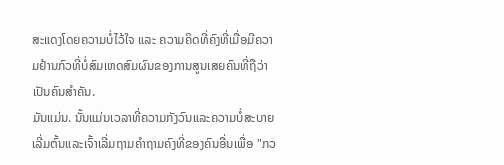ສະແດງໂດຍຄວາມບໍ່ໄວ້ໃຈ ແລະ ຄວາມຄິດທີ່ຄົງທີ່ເມື່ອມີຄວາມຢ້ານກົວທີ່ບໍ່ສົມເຫດສົມຜົນຂອງການສູນເສຍຄົນທີ່ຖືວ່າເປັນຄົນສຳຄັນ.
ມັນແມ່ນ. ນັ້ນແມ່ນເວລາທີ່ຄວາມກັງວົນແລະຄວາມບໍ່ສະບາຍເລີ່ມຕົ້ນແລະເຈົ້າເລີ່ມຖາມຄໍາຖາມຄົງທີ່ຂອງຄົນອື່ນເພື່ອ "ກວ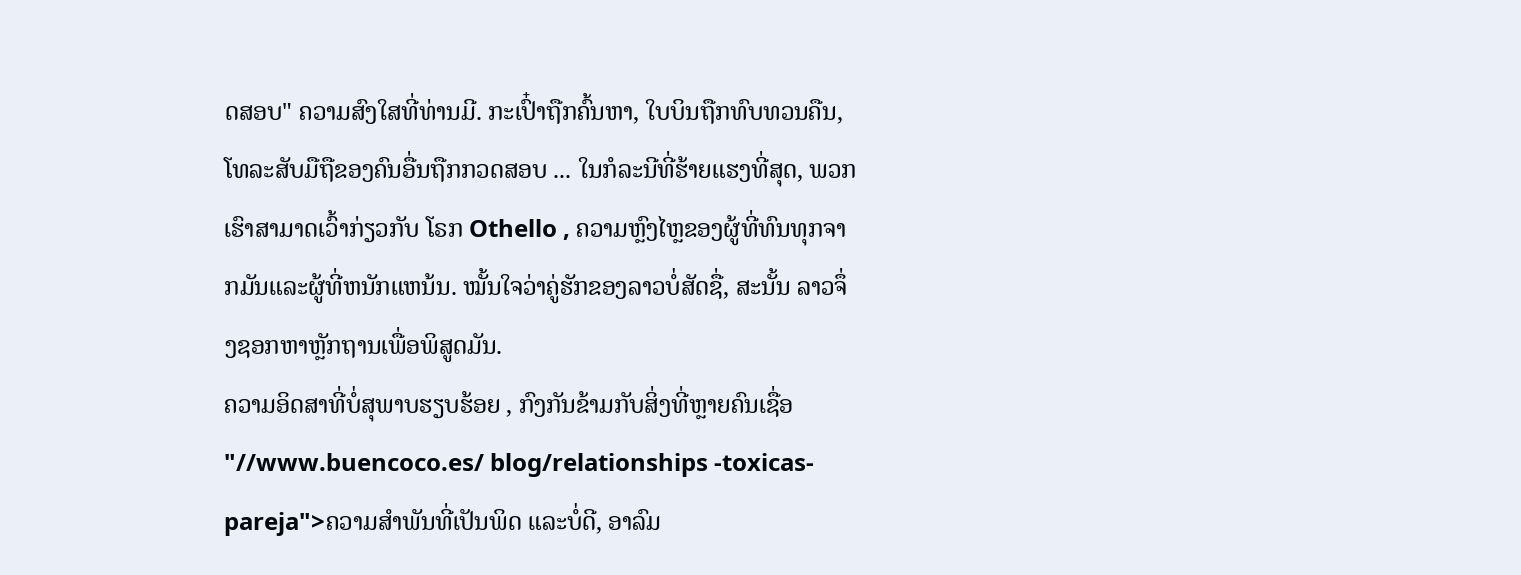ດສອບ" ຄວາມສົງໃສທີ່ທ່ານມີ. ກະເປົ໋າຖືກຄົ້ນຫາ, ໃບບິນຖືກທົບທວນຄືນ, ໂທລະສັບມືຖືຂອງຄົນອື່ນຖືກກວດສອບ ... ໃນກໍລະນີທີ່ຮ້າຍແຮງທີ່ສຸດ, ພວກເຮົາສາມາດເວົ້າກ່ຽວກັບ ໂຣກ Othello , ຄວາມຫຼົງໄຫຼຂອງຜູ້ທີ່ທົນທຸກຈາກມັນແລະຜູ້ທີ່ຫນັກແຫນ້ນ. ໝັ້ນໃຈວ່າຄູ່ຮັກຂອງລາວບໍ່ສັດຊື່, ສະນັ້ນ ລາວຈຶ່ງຊອກຫາຫຼັກຖານເພື່ອພິສູດມັນ.
ຄວາມອິດສາທີ່ບໍ່ສຸພາບຮຽບຮ້ອຍ , ກົງກັນຂ້າມກັບສິ່ງທີ່ຫຼາຍຄົນເຊື່ອ "//www.buencoco.es/ blog/relationships -toxicas-pareja">ຄວາມສຳພັນທີ່ເປັນພິດ ແລະບໍ່ດີ, ອາລົມ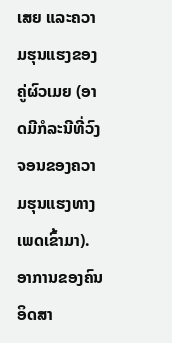ເສຍ ແລະຄວາມຮຸນແຮງຂອງຄູ່ຜົວເມຍ (ອາດມີກໍລະນີທີ່ວົງຈອນຂອງຄວາມຮຸນແຮງທາງເພດເຂົ້າມາ).
ອາການຂອງຄົນອິດສາ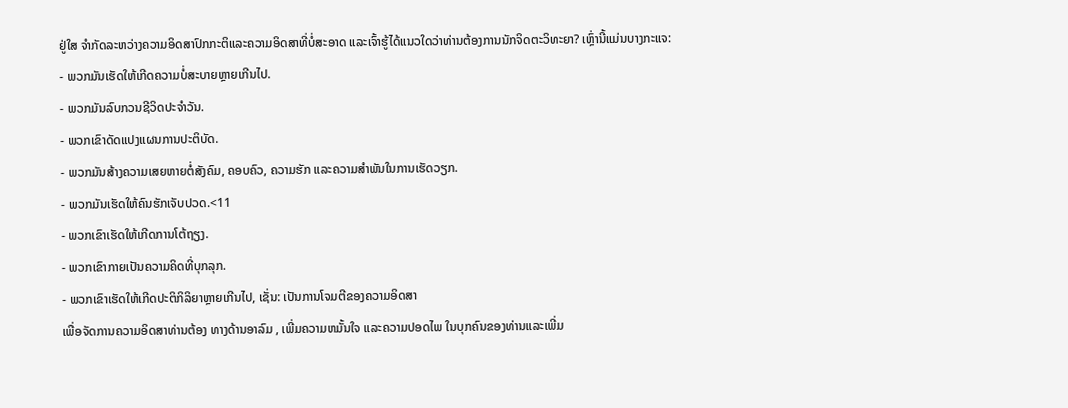ຢູ່ໃສ ຈໍາກັດລະຫວ່າງຄວາມອິດສາປົກກະຕິແລະຄວາມອິດສາທີ່ບໍ່ສະອາດ ແລະເຈົ້າຮູ້ໄດ້ແນວໃດວ່າທ່ານຕ້ອງການນັກຈິດຕະວິທະຍາ? ເຫຼົ່ານີ້ແມ່ນບາງກະແຈ:
- ພວກມັນເຮັດໃຫ້ເກີດຄວາມບໍ່ສະບາຍຫຼາຍເກີນໄປ.
- ພວກມັນລົບກວນຊີວິດປະຈໍາວັນ.
- ພວກເຂົາດັດແປງແຜນການປະຕິບັດ.
- ພວກມັນສ້າງຄວາມເສຍຫາຍຕໍ່ສັງຄົມ, ຄອບຄົວ, ຄວາມຮັກ ແລະຄວາມສໍາພັນໃນການເຮັດວຽກ.
- ພວກມັນເຮັດໃຫ້ຄົນຮັກເຈັບປວດ.<11
- ພວກເຂົາເຮັດໃຫ້ເກີດການໂຕ້ຖຽງ.
- ພວກເຂົາກາຍເປັນຄວາມຄິດທີ່ບຸກລຸກ.
- ພວກເຂົາເຮັດໃຫ້ເກີດປະຕິກິລິຍາຫຼາຍເກີນໄປ, ເຊັ່ນ: ເປັນການໂຈມຕີຂອງຄວາມອິດສາ
ເພື່ອຈັດການຄວາມອິດສາທ່ານຕ້ອງ ທາງດ້ານອາລົມ , ເພີ່ມຄວາມຫມັ້ນໃຈ ແລະຄວາມປອດໄພ ໃນບຸກຄົນຂອງທ່ານແລະເພີ່ມ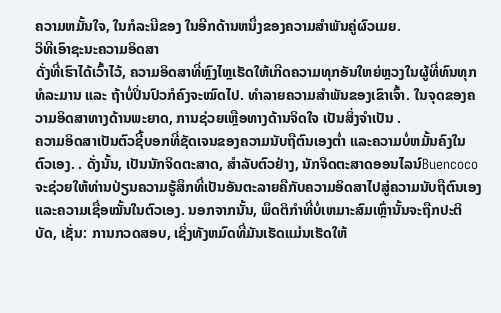ຄວາມຫມັ້ນໃຈ, ໃນກໍລະນີຂອງ ໃນອີກດ້ານຫນຶ່ງຂອງຄວາມສໍາພັນຄູ່ຜົວເມຍ.
ວິທີເອົາຊະນະຄວາມອິດສາ
ດັ່ງທີ່ເຮົາໄດ້ເວົ້າໄວ້, ຄວາມອິດສາທີ່ຫຼົງໄຫຼເຮັດໃຫ້ເກີດຄວາມທຸກອັນໃຫຍ່ຫຼວງໃນຜູ້ທີ່ທົນທຸກທໍລະມານ ແລະ ຖ້າບໍ່ປິ່ນປົວກໍຄົງຈະໝົດໄປ. ທໍາລາຍຄວາມສໍາພັນຂອງເຂົາເຈົ້າ. ໃນຈຸດຂອງຄວາມອິດສາທາງດ້ານພະຍາດ, ການຊ່ວຍເຫຼືອທາງດ້ານຈິດໃຈ ເປັນສິ່ງຈໍາເປັນ .
ຄວາມອິດສາເປັນຕົວຊີ້ບອກທີ່ຊັດເຈນຂອງຄວາມນັບຖືຕົນເອງຕໍ່າ ແລະຄວາມບໍ່ຫມັ້ນຄົງໃນຕົວເອງ. . ດັ່ງນັ້ນ, ເປັນນັກຈິດຕະສາດ, ສໍາລັບຕົວຢ່າງ, ນັກຈິດຕະສາດອອນໄລນ໌Buencoco ຈະຊ່ວຍໃຫ້ທ່ານປ່ຽນຄວາມຮູ້ສຶກທີ່ເປັນອັນຕະລາຍຄືກັບຄວາມອິດສາໄປສູ່ຄວາມນັບຖືຕົນເອງ ແລະຄວາມເຊື່ອໝັ້ນໃນຕົວເອງ. ນອກຈາກນັ້ນ, ພຶດຕິກໍາທີ່ບໍ່ເຫມາະສົມເຫຼົ່ານັ້ນຈະຖືກປະຕິບັດ, ເຊັ່ນ: ການກວດສອບ, ເຊິ່ງທັງຫມົດທີ່ມັນເຮັດແມ່ນເຮັດໃຫ້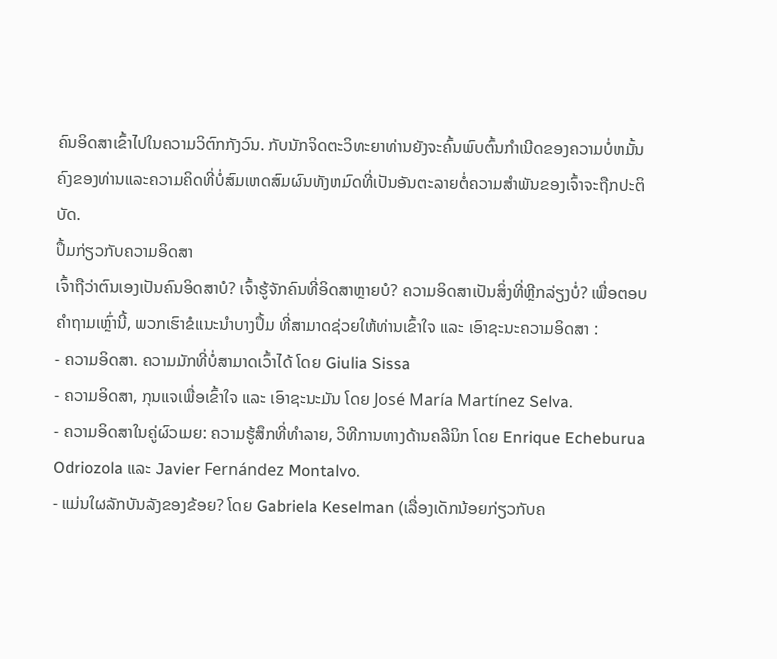ຄົນອິດສາເຂົ້າໄປໃນຄວາມວິຕົກກັງວົນ. ກັບນັກຈິດຕະວິທະຍາທ່ານຍັງຈະຄົ້ນພົບຕົ້ນກໍາເນີດຂອງຄວາມບໍ່ຫມັ້ນຄົງຂອງທ່ານແລະຄວາມຄິດທີ່ບໍ່ສົມເຫດສົມຜົນທັງຫມົດທີ່ເປັນອັນຕະລາຍຕໍ່ຄວາມສໍາພັນຂອງເຈົ້າຈະຖືກປະຕິບັດ.
ປຶ້ມກ່ຽວກັບຄວາມອິດສາ
ເຈົ້າຖືວ່າຕົນເອງເປັນຄົນອິດສາບໍ? ເຈົ້າຮູ້ຈັກຄົນທີ່ອິດສາຫຼາຍບໍ? ຄວາມອິດສາເປັນສິ່ງທີ່ຫຼີກລ່ຽງບໍ່? ເພື່ອຕອບຄຳຖາມເຫຼົ່ານີ້, ພວກເຮົາຂໍແນະນຳບາງປຶ້ມ ທີ່ສາມາດຊ່ວຍໃຫ້ທ່ານເຂົ້າໃຈ ແລະ ເອົາຊະນະຄວາມອິດສາ :
- ຄວາມອິດສາ. ຄວາມມັກທີ່ບໍ່ສາມາດເວົ້າໄດ້ ໂດຍ Giulia Sissa
- ຄວາມອິດສາ, ກຸນແຈເພື່ອເຂົ້າໃຈ ແລະ ເອົາຊະນະມັນ ໂດຍ José María Martínez Selva.
- ຄວາມອິດສາໃນຄູ່ຜົວເມຍ: ຄວາມຮູ້ສຶກທີ່ທໍາລາຍ, ວິທີການທາງດ້ານຄລີນິກ ໂດຍ Enrique Echeburua Odriozola ແລະ Javier Fernández Montalvo.
- ແມ່ນໃຜລັກບັນລັງຂອງຂ້ອຍ? ໂດຍ Gabriela Keselman (ເລື່ອງເດັກນ້ອຍກ່ຽວກັບຄ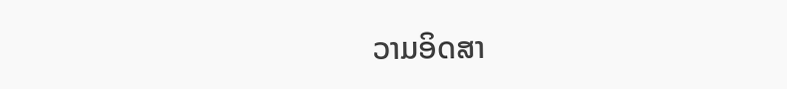ວາມອິດສາ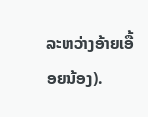ລະຫວ່າງອ້າຍເອື້ອຍນ້ອງ).